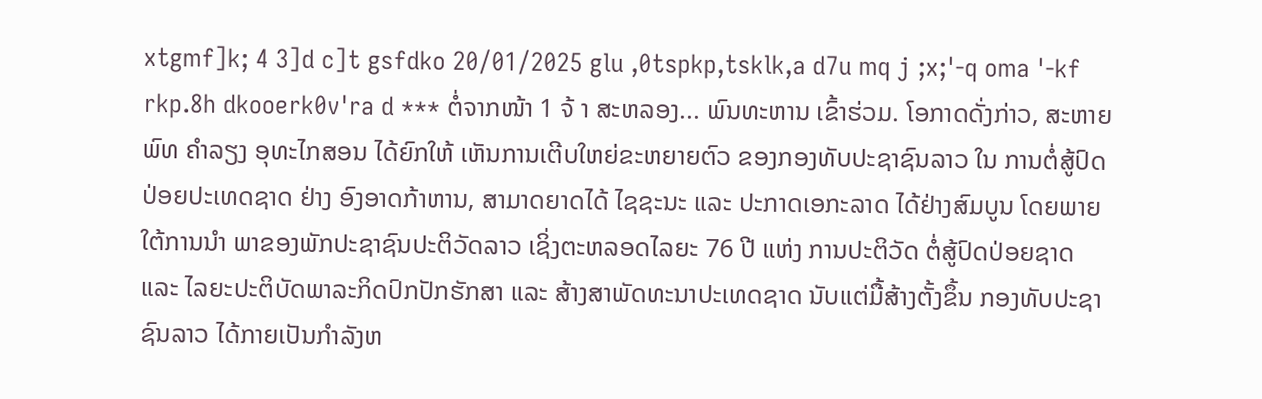xtgmf]k; 4 3]d c]t gsfdko 20/01/2025 glu ,0tspkp,tsklk,a d7u mq j ;x;'-q oma '-kf rkp.8h dkooerk0v'ra d *** ຕໍ່ຈາກໜ້າ 1 ຈ້ າ ສະຫລອງ... ພົນທະຫານ ເຂົ້າຮ່ວມ. ໂອກາດດັ່ງກ່າວ, ສະຫາຍ ພົທ ຄຳລຽງ ອຸທະໄກສອນ ໄດ້ຍົກໃຫ້ ເຫັນການເຕີບໃຫຍ່ຂະຫຍາຍຕົວ ຂອງກອງທັບປະຊາຊົນລາວ ໃນ ການຕໍ່ສູ້ປົດປ່ອຍປະເທດຊາດ ຢ່າງ ອົງອາດກ້າຫານ, ສາມາດຍາດໄດ້ ໄຊຊະນະ ແລະ ປະກາດເອກະລາດ ໄດ້ຢ່າງສົມບູນ ໂດຍພາຍໃຕ້ການນຳ ພາຂອງພັກປະຊາຊົນປະຕິວັດລາວ ເຊິ່ງຕະຫລອດໄລຍະ 76 ປີ ແຫ່ງ ການປະຕິວັດ ຕໍ່ສູ້ປົດປ່ອຍຊາດ ແລະ ໄລຍະປະຕິບັດພາລະກິດປົກປັກຮັກສາ ແລະ ສ້າງສາພັດທະນາປະເທດຊາດ ນັບແຕ່ມື້ສ້າງຕັ້ງຂຶ້ນ ກອງທັບປະຊາ ຊົນລາວ ໄດ້ກາຍເປັນກຳລັງຫ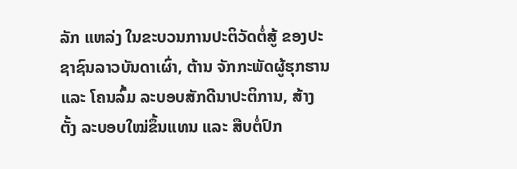ລັກ ແຫລ່ງ ໃນຂະບວນການປະຕິວັດຕໍ່ສູ້ ຂອງປະຊາຊົນລາວບັນດາເຜົ່າ, ຕ້ານ ຈັກກະພັດຜູ້ຮຸກຮານ ແລະ ໂຄນລົ້ມ ລະບອບສັກດີນາປະຕິການ, ສ້າງຕັ້ງ ລະບອບໃໝ່ຂຶ້ນແທນ ແລະ ສືບຕໍ່ປົກ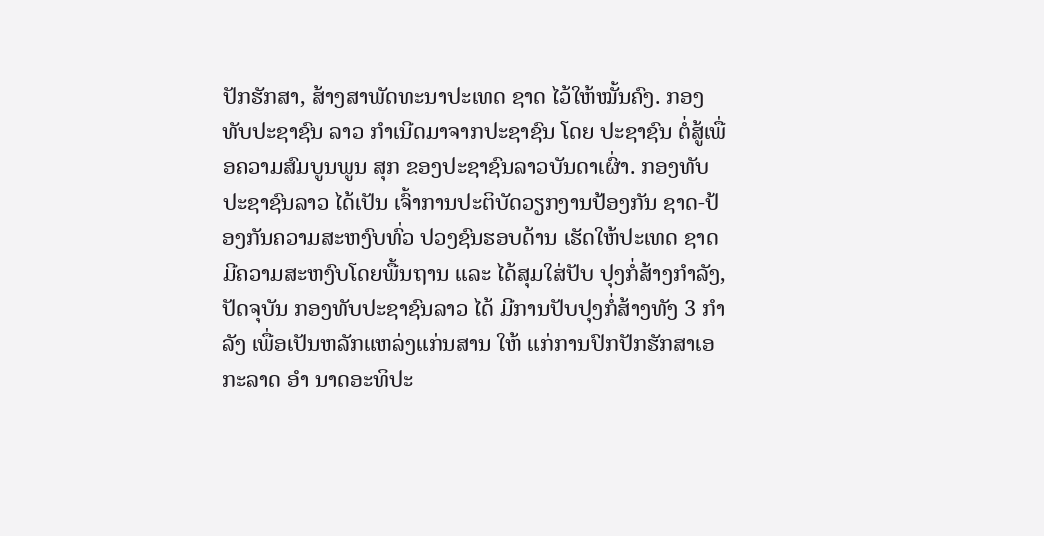ປັກຮັກສາ, ສ້າງສາພັດທະນາປະເທດ ຊາດ ໄວ້ໃຫ້ໝັ້ນຄົງ. ກອງທັບປະຊາຊົນ ລາວ ກຳເນີດມາຈາກປະຊາຊົນ ໂດຍ ປະຊາຊົນ ຕໍ່ສູ້ເພື່ອຄວາມສົມບູນພູນ ສຸກ ຂອງປະຊາຊົນລາວບັນດາເຜົ່າ. ກອງທັບປະຊາຊົນລາວ ໄດ້ເປັນ ເຈົ້າການປະຕິບັດວຽກງານປ້ອງກັນ ຊາດ-ປ້ອງກັນຄວາມສະຫງົບທົ່ວ ປວງຊົນຮອບດ້ານ ເຮັດໃຫ້ປະເທດ ຊາດ ມີຄວາມສະຫງົບໂດຍພື້ນຖານ ແລະ ໄດ້ສຸມໃສ່ປັບ ປຸງກໍ່ສ້າງກໍາລັງ, ປັດຈຸບັນ ກອງທັບປະຊາຊົນລາວ ໄດ້ ມີການປັບປຸງກໍ່ສ້າງທັງ 3 ກຳລັງ ເພື່ອເປັນຫລັກແຫລ່ງແກ່ນສານ ໃຫ້ ແກ່ການປົກປັກຮັກສາເອກະລາດ ອຳ ນາດອະທິປະ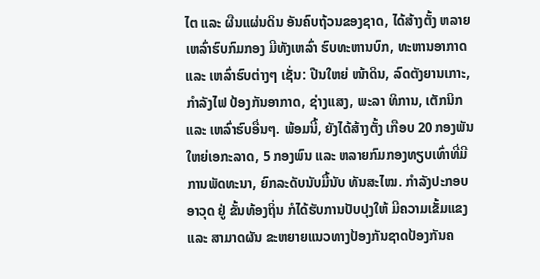ໄຕ ແລະ ຜືນແຜ່ນດິນ ອັນຄົບຖ້ວນຂອງຊາດ, ໄດ້ສ້າງຕັ້ງ ຫລາຍເຫລົ່າຮົບກົມກອງ ມີທັງເຫລົ່າ ຮົບທະຫານບົກ, ທະຫານອາກາດ ແລະ ເຫລົ່າຮົບຕ່າງໆ ເຊັ່ນ: ປືນໃຫຍ່ ໜ້າດິນ, ລົດຕັງຍານເກາະ, ກໍາລັງໄຟ ປ້ອງກັນອາກາດ, ຊ່າງແສງ, ພະລາ ທິການ, ເຕັກນິກ ແລະ ເຫລົ່າຮົບອື່ນໆ. ພ້ອມນີ້, ຍັງໄດ້ສ້າງຕັ້ງ ເກືອບ 20 ກອງພັນໃຫຍ່ເອກະລາດ, 5 ກອງພົນ ແລະ ຫລາຍກົມກອງທຽບເທົ່າທີ່ມີ ການພັດທະນາ, ຍົກລະດັບນັບມື້ນັບ ທັນສະໄໝ. ກໍາລັງປະກອບອາວຸດ ຢູ່ ຂັ້ນທ້ອງຖິ່ນ ກໍໄດ້ຮັບການປັບປຸງໃຫ້ ມີຄວາມເຂັ້ມແຂງ ແລະ ສາມາດຜັນ ຂະຫຍາຍແນວທາງປ້ອງກັນຊາດປ້ອງກັນຄ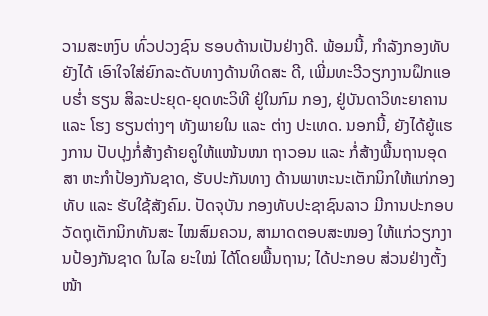ວາມສະຫງົບ ທົ່ວປວງຊົນ ຮອບດ້ານເປັນຢ່າງດີ. ພ້ອມນີ້, ກໍາລັງກອງທັບຍັງໄດ້ ເອົາໃຈໃສ່ຍົກລະດັບທາງດ້ານທິດສະ ດີ, ເພີ່ມທະວີວຽກງານຝຶກແອບຮໍ່າ ຮຽນ ສິລະປະຍຸດ-ຍຸດທະວິທີ ຢູ່ໃນກົມ ກອງ, ຢູ່ບັນດາວິທະຍາຄານ ແລະ ໂຮງ ຮຽນຕ່າງໆ ທັງພາຍໃນ ແລະ ຕ່າງ ປະເທດ. ນອກນີ້, ຍັງໄດ້ຍູ້ແຮງການ ປັບປຸງກໍ່ສ້າງຄ້າຍຄູໃຫ້ແໜ້ນໜາ ຖາວອນ ແລະ ກໍ່ສ້າງພື້ນຖານອຸດສາ ຫະກຳປ້ອງກັນຊາດ, ຮັບປະກັນທາງ ດ້ານພາຫະນະເຕັກນິກໃຫ້ແກ່ກອງທັບ ແລະ ຮັບໃຊ້ສັງຄົມ. ປັດຈຸບັນ ກອງທັບປະຊາຊົນລາວ ມີການປະກອບວັດຖຸເຕັກນິກທັນສະ ໄໝສົມຄວນ, ສາມາດຕອບສະໜອງ ໃຫ້ແກ່ວຽກງານປ້ອງກັນຊາດ ໃນໄລ ຍະໃໝ່ ໄດ້ໂດຍພື້ນຖານ; ໄດ້ປະກອບ ສ່ວນຢ່າງຕັ້ງໜ້າ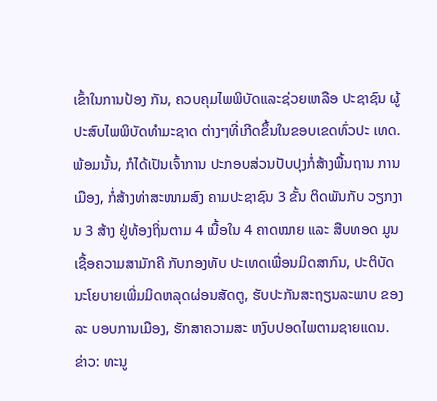ເຂົ້າໃນການປ້ອງ ກັນ, ຄວບຄຸມໄພພິບັດແລະຊ່ວຍເຫລືອ ປະຊາຊົນ ຜູ້ປະສົບໄພພິບັດທຳມະຊາດ ຕ່າງໆທີ່ເກີດຂຶ້ນໃນຂອບເຂດທົ່ວປະ ເທດ. ພ້ອມນັ້ນ, ກໍໄດ້ເປັນເຈົ້າການ ປະກອບສ່ວນປັບປຸງກໍ່ສ້າງພື້ນຖານ ການເມືອງ, ກໍ່ສ້າງທ່າສະໜາມສົງ ຄາມປະຊາຊົນ 3 ຂັ້ນ ຕິດພັນກັບ ວຽກງານ 3 ສ້າງ ຢູ່ທ້ອງຖິ່ນຕາມ 4 ເນື້ອໃນ 4 ຄາດໝາຍ ແລະ ສືບທອດ ມູນເຊື້ອຄວາມສາມັກຄີ ກັບກອງທັບ ປະເທດເພື່ອນມິດສາກົນ, ປະຕິບັດ ນະໂຍບາຍເພີ່ມມິດຫລຸດຜ່ອນສັດຕູ, ຮັບປະກັນສະຖຽນລະພາບ ຂອງລະ ບອບການເມືອງ, ຮັກສາຄວາມສະ ຫງົບປອດໄພຕາມຊາຍແດນ. ຂ່າວ: ທະນູ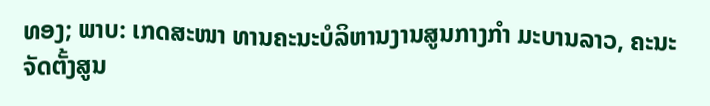ທອງ; ພາບ: ເກດສະໜາ ທານຄະນະບໍລິຫານງານສູນກາງກຳ ມະບານລາວ, ຄະນະຈັດຕັ້ງສູນ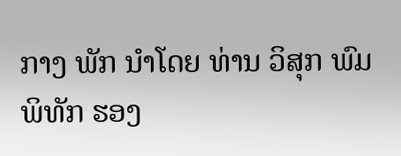ກາງ ພັກ ນໍາໂດຍ ທ່ານ ວິສຸກ ພົມພິທັກ ຮອງ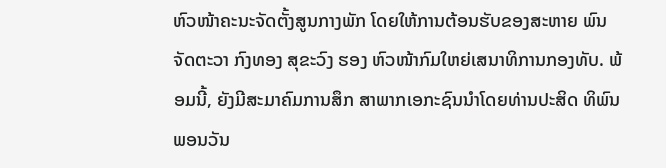ຫົວໜ້າຄະນະຈັດຕັ້ງສູນກາງພັກ ໂດຍໃຫ້ການຕ້ອນຮັບຂອງສະຫາຍ ພົນຈັດຕະວາ ກົງທອງ ສຸຂະວົງ ຮອງ ຫົວໜ້າກົມໃຫຍ່ເສນາທິການກອງທັບ. ພ້ອມນີ້, ຍັງມີສະມາຄົມການສຶກ ສາພາກເອກະຊົນນຳໂດຍທ່ານປະສິດ ທິພົນ ພອນວັນ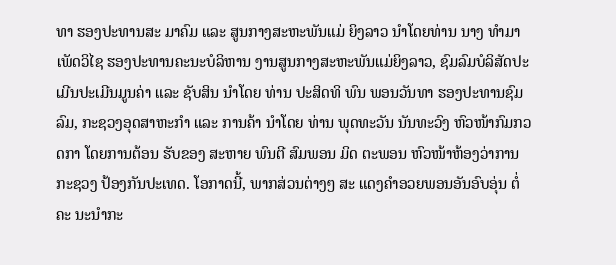ທາ ຮອງປະທານສະ ມາຄົມ ແລະ ສູນກາງສະຫະພັນແມ່ ຍິງລາວ ນຳໂດຍທ່ານ ນາງ ທຳມາ ເພັດວິໄຊ ຮອງປະທານຄະນະບໍລິຫານ ງານສູນກາງສະຫະພັນແມ່ຍິງລາວ, ຊົມລົມບໍລິສັດປະເມີນປະເມີນມູນຄ່າ ແລະ ຊັບສິນ ນຳໂດຍ ທ່ານ ປະສິດທິ ພົນ ພອນວັນທາ ຮອງປະທານຊົມລົມ, ກະຊວງອຸດສາຫະກຳ ແລະ ການຄ້າ ນຳໂດຍ ທ່ານ ພຸດທະວັນ ນັນທະວົງ ຫົວໜ້າກົມກວດກາ ໂດຍການຕ້ອນ ຮັບຂອງ ສະຫາຍ ພົນຕີ ສົມພອນ ມິດ ຕະພອນ ຫົວໜ້າຫ້ອງວ່າການກະຊວງ ປ້ອງກັນປະເທດ. ໂອກາດນີ້, ພາກສ່ວນຕ່າງໆ ສະ ແດງຄຳອວຍພອນອັນອົບອຸ່ນ ຕໍ່ຄະ ນະນໍາກະ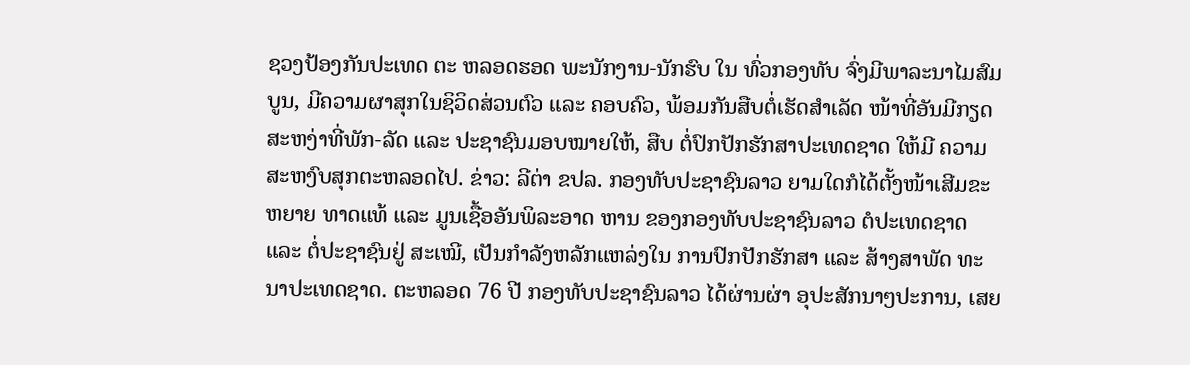ຊວງປ້ອງກັນປະເທດ ຕະ ຫລອດຮອດ ພະນັກງານ-ນັກຮົບ ໃນ ທົ່ວກອງທັບ ຈົ່ງມີພາລະນາໄມສົມບູນ, ມີຄວາມຜາສຸກໃນຊິວິດສ່ວນຕົວ ແລະ ຄອບຄົວ, ພ້ອມກັນສືບຕໍ່ເຮັດສຳເລັດ ໜ້າທີ່ອັນມີກຽດສະຫງ່າທີ່ພັກ-ລັດ ແລະ ປະຊາຊົນມອບໝາຍໃຫ້, ສືບ ຕໍ່ປົກປັກຮັກສາປະເທດຊາດ ໃຫ້ມີ ຄວາມສະຫງົບສຸກຕະຫລອດໄປ. ຂ່າວ: ລີຕ່າ ຂປລ. ກອງທັບປະຊາຊົນລາວ ຍາມໃດກໍໄດ້ຕັ້ງໜ້າເສີມຂະຫຍາຍ ທາດແທ້ ແລະ ມູນເຊື້ອອັນພິລະອາດ ຫານ ຂອງກອງທັບປະຊາຊົນລາວ ຕໍປະເທດຊາດ ແລະ ຕໍ່ປະຊາຊົນຢູ່ ສະເໝີ, ເປັນກຳລັງຫລັກແຫລ່ງໃນ ການປົກປັກຮັກສາ ແລະ ສ້າງສາພັດ ທະນາປະເທດຊາດ. ຕະຫລອດ 76 ປີ ກອງທັບປະຊາຊົນລາວ ໄດ້ຜ່ານຜ່າ ອຸປະສັກນາໆປະການ, ເສຍ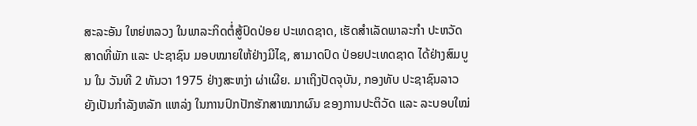ສະລະອັນ ໃຫຍ່ຫລວງ ໃນພາລະກິດຕໍ່ສູ້ປົດປ່ອຍ ປະເທດຊາດ, ເຮັດສຳເລັດພາລະກຳ ປະຫວັດສາດທີ່ພັກ ແລະ ປະຊາຊົນ ມອບໝາຍໃຫ້ຢ່າງມີໄຊ, ສາມາດປົດ ປ່ອຍປະເທດຊາດ ໄດ້ຢ່າງສົມບູນ ໃນ ວັນທີ 2 ທັນວາ 1975 ຢ່າງສະຫງ່າ ຜ່າເຜີຍ. ມາເຖິງປັດຈຸບັນ, ກອງທັບ ປະຊາຊົນລາວ ຍັງເປັນກຳລັງຫລັກ ແຫລ່ງ ໃນການປົກປັກຮັກສາໝາກຜົນ ຂອງການປະຕິວັດ ແລະ ລະບອບໃໝ່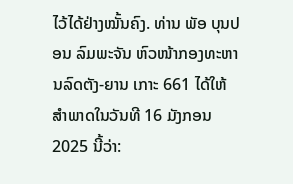ໄວ້ໄດ້ຢ່າງໝັ້ນຄົງ. ທ່ານ ພັອ ບຸນປອນ ລົມພະຈັນ ຫົວໜ້າກອງທະຫານລົດຕັງ-ຍານ ເກາະ 661 ໄດ້ໃຫ້ສໍາພາດໃນວັນທີ 16 ມັງກອນ 2025 ນີ້ວ່າ: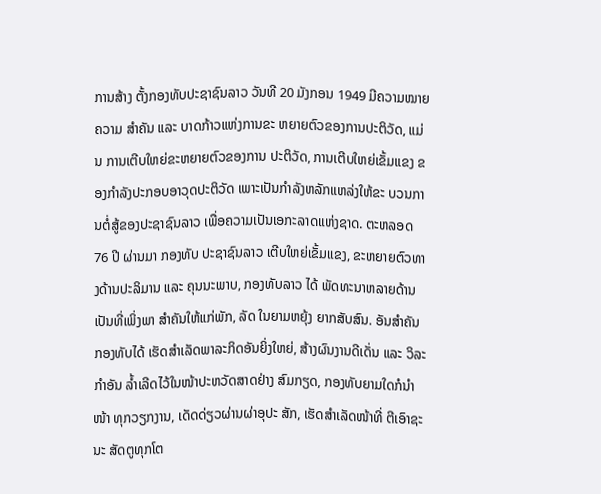ການສ້າງ ຕັ້ງກອງທັບປະຊາຊົນລາວ ວັນທີ 20 ມັງກອນ 1949 ມີຄວາມໝາຍຄວາມ ສຳຄັນ ແລະ ບາດກ້າວແຫ່ງການຂະ ຫຍາຍຕົວຂອງການປະຕິວັດ, ແມ່ນ ການເຕີບໃຫຍ່ຂະຫຍາຍຕົວຂອງການ ປະຕິວັດ, ການເຕີບໃຫຍ່ເຂັ້ມແຂງ ຂອງກຳລັງປະກອບອາວຸດປະຕິວັດ ເພາະເປັນກຳລັງຫລັກແຫລ່ງໃຫ້ຂະ ບວນການຕໍ່ສູ້ຂອງປະຊາຊົນລາວ ເພື່ອຄວາມເປັນເອກະລາດແຫ່ງຊາດ. ຕະຫລອດ 76 ປີ ຜ່ານມາ ກອງທັບ ປະຊາຊົນລາວ ເຕີບໃຫຍ່ເຂັ້ມແຂງ, ຂະຫຍາຍຕົວທາງດ້ານປະລິມານ ແລະ ຄຸນນະພາບ, ກອງທັບລາວ ໄດ້ ພັດທະນາຫລາຍດ້ານ ເປັນທີ່ເພິ່ງພາ ສຳຄັນໃຫ້ແກ່ພັກ, ລັດ ໃນຍາມຫຍຸ້ງ ຍາກສັບສົນ. ອັນສຳຄັນ ກອງທັບໄດ້ ເຮັດສໍາເລັດພາລະກິດອັນຍິ່ງໃຫຍ່, ສ້າງຜົນງານດີເດັ່ນ ແລະ ວິລະກໍາອັນ ລໍ້າເລີດໄວ້ໃນໜ້າປະຫວັດສາດຢ່າງ ສົມກຽດ, ກອງທັບຍາມໃດກໍນຳໜ້າ ທຸກວຽກງານ, ເດັດດ່ຽວຜ່ານຜ່າອຸປະ ສັກ, ເຮັດສຳເລັດໜ້າທີ່ ຕີເອົາຊະນະ ສັດຕູທຸກໂຕ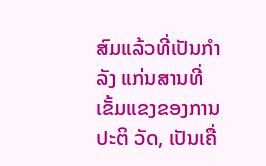ສົມແລ້ວທີ່ເປັນກຳລັງ ແກ່ນສານທີ່ເຂັ້ມແຂງຂອງການປະຕິ ວັດ, ເປັນເຄື່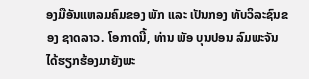ອງມືອັນແຫລມຄົມຂອງ ພັກ ແລະ ເປັນກອງ ທັບວິລະຊົນຂອງ ຊາດລາວ. ໂອກາດນີ້, ທ່ານ ພັອ ບຸນປອນ ລົມພະຈັນ ໄດ້ຮຽກຮ້ອງມາຍັງພະ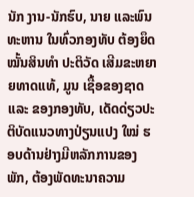ນັກ ງານ-ນັກຮົບ, ນາຍ ແລະພົນທະຫານ ໃນທົ່ວກອງທັບ ຕ້ອງຍຶດໝັ້ນສິນທຳ ປະຕິວັດ ເສີມຂະຫຍາຍທາດແທ້, ມູນ ເຊື້ອຂອງຊາດ ແລະ ຂອງກອງທັບ, ເດັດດ່ຽວປະຕິບັດແນວທາງປ່ຽນແປງ ໃໝ່ ຮອບດ້ານຢ່າງມີຫລັກການຂອງ ພັກ, ຕ້ອງພັດທະນາຄວາມ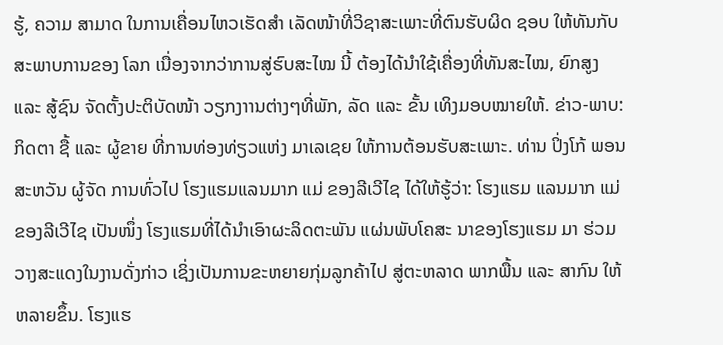ຮູ້, ຄວາມ ສາມາດ ໃນການເຄື່ອນໄຫວເຮັດສຳ ເລັດໜ້າທີ່ວິຊາສະເພາະທີ່ຕົນຮັບຜິດ ຊອບ ໃຫ້ທັນກັບສະພາບການຂອງ ໂລກ ເນື່ອງຈາກວ່າການສູ່ຮົບສະໄໝ ນີ້ ຕ້ອງໄດ້ນຳໃຊ້ເຄື່ອງທີ່ທັນສະໄໝ, ຍົກສູງ ແລະ ສູ້ຊົນ ຈັດຕັ້ງປະຕິບັດໜ້າ ວຽກງາານຕ່າງໆທີ່ພັກ, ລັດ ແລະ ຂັ້ນ ເທິງມອບໝາຍໃຫ້. ຂ່າວ-ພາບ: ກິດຕາ ຊື້ ແລະ ຜູ້ຂາຍ ທີ່ການທ່ອງທ່ຽວແຫ່ງ ມາເລເຊຍ ໃຫ້ການຕ້ອນຮັບສະເພາະ. ທ່ານ ປິ່ງໂກ້ ພອນສະຫວັນ ຜູ້ຈັດ ການທົ່ວໄປ ໂຮງແຮມແລນມາກ ແມ່ ຂອງລີເວີໄຊ ໄດ້ໃຫ້ຮູ້ວ່າ: ໂຮງແຮມ ແລນມາກ ແມ່ຂອງລີເວີໄຊ ເປັນໜຶ່ງ ໂຮງແຮມທີ່ໄດ້ນໍາເອົາຜະລິດຕະພັນ ແຜ່ນພັບໂຄສະ ນາຂອງໂຮງແຮມ ມາ ຮ່ວມວາງສະແດງໃນງານດັ່ງກ່າວ ເຊິ່ງເປັນການຂະຫຍາຍກຸ່ມລູກຄ້າໄປ ສູ່ຕະຫລາດ ພາກພື້ນ ແລະ ສາກົນ ໃຫ້ ຫລາຍຂຶ້ນ. ໂຮງແຮ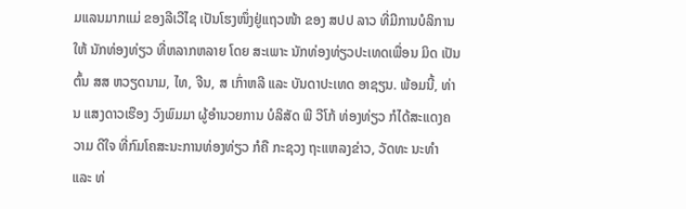ມແລນມາກແມ່ ຂອງລີເວີໄຊ ເປັນໂຮງໜຶ່ງຢູ່ແຖວໜ້າ ຂອງ ສປປ ລາວ ທີ່ມີການບໍລິການໃຫ້ ນັກທ່ອງທ່ຽວ ທີ່ຫລາກຫລາຍ ໂດຍ ສະເພາະ ນັກທ່ອງທ່ຽວປະເທດເພື່ອນ ມິດ ເປັນຕົ້ນ ສສ ຫວຽດນາມ, ໄທ, ຈີນ, ສ ເກົ່າຫລີ ແລະ ບັນດາປະເທດ ອາຊຽນ. ພ້ອມນີ້, ທ່ານ ແສງດາວເຮືອງ ວົງພົມມາ ຜູ້ອໍານວຍການ ບໍລິສັດ ພີ ວີໂກ້ ທ່ອງທ່ຽວ ກໍໄດ້ສະແດງຄວາມ ດີໃຈ ທີ່ກົມໂຄສະນະການທ່ອງທ່ຽວ ກໍຄື ກະຊວງ ຖະແຫລງຂ່າວ, ວັດທະ ນະທຳ ແລະ ທ່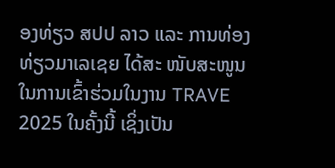ອງທ່ຽວ ສປປ ລາວ ແລະ ການທ່ອງທ່ຽວມາເລເຊຍ ໄດ້ສະ ໜັບສະໜູນໃນການເຂົ້າຮ່ວມໃນງານ TRAVE 2025 ໃນຄັ້ງນີ້ ເຊິ່ງເປັນ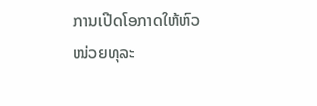ການເປີດໂອກາດໃຫ້ຫົວໜ່ວຍທຸລະ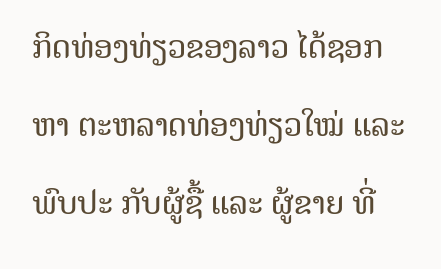ກິດທ່ອງທ່ຽວຂອງລາວ ໄດ້ຊອກຫາ ຕະຫລາດທ່ອງທ່ຽວໃໝ່ ແລະ ພົບປະ ກັບຜູ້ຊື້ ແລະ ຜູ້ຂາຍ ທີ່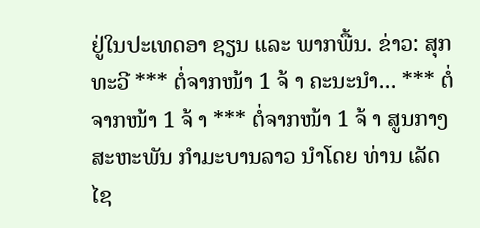ຢູ່ໃນປະເທດອາ ຊຽນ ແລະ ພາກພື້ນ. ຂ່າວ: ສຸກທະວີ *** ຕໍ່ຈາກໜ້າ 1 ຈ້ າ ຄະນະນຳ... *** ຕໍ່ຈາກໜ້າ 1 ຈ້ າ *** ຕໍ່ຈາກໜ້າ 1 ຈ້ າ ສູນກາງສະຫະພັນ ກໍາມະບານລາວ ນໍາໂດຍ ທ່ານ ເລັດ ໄຊ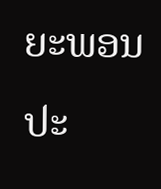ຍະພອນ ປະ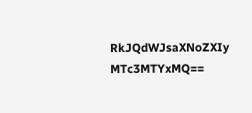RkJQdWJsaXNoZXIy MTc3MTYxMQ==